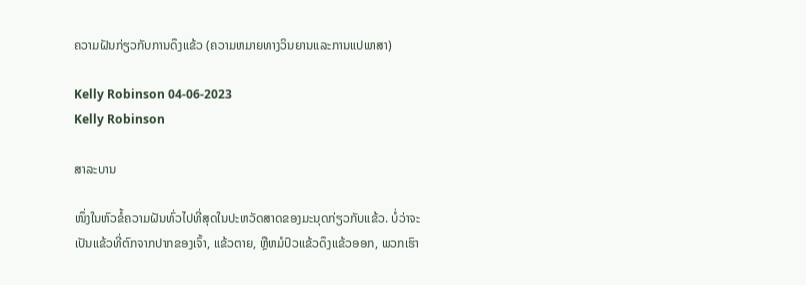ຄວາມຝັນກ່ຽວກັບການດຶງແຂ້ວ (ຄວາມຫມາຍທາງວິນຍານແລະການແປພາສາ)

Kelly Robinson 04-06-2023
Kelly Robinson

ສາລະບານ

ໜຶ່ງໃນຫົວຂໍ້ຄວາມຝັນທົ່ວໄປທີ່ສຸດໃນປະຫວັດສາດຂອງມະນຸດກ່ຽວກັບແຂ້ວ. ບໍ່ວ່າຈະເປັນແຂ້ວທີ່ຕົກຈາກປາກຂອງເຈົ້າ, ແຂ້ວຕາຍ, ຫຼືຫມໍປົວແຂ້ວດຶງແຂ້ວອອກ, ພວກເຮົາ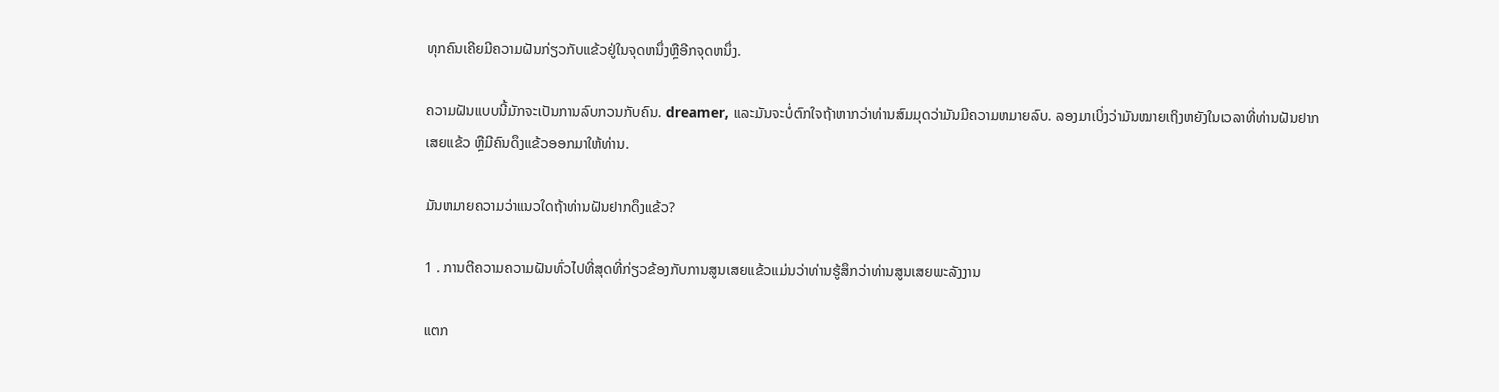ທຸກຄົນເຄີຍມີຄວາມຝັນກ່ຽວກັບແຂ້ວຢູ່ໃນຈຸດຫນຶ່ງຫຼືອີກຈຸດຫນຶ່ງ.

ຄວາມຝັນແບບນີ້ມັກຈະເປັນການລົບກວນກັບຄົນ. dreamer, ແລະມັນຈະບໍ່ຕົກໃຈຖ້າຫາກວ່າທ່ານສົມມຸດວ່າມັນມີຄວາມຫມາຍລົບ. ລອງມາເບິ່ງວ່າມັນໝາຍເຖິງຫຍັງໃນເວລາທີ່ທ່ານຝັນຢາກເສຍແຂ້ວ ຫຼືມີຄົນດຶງແຂ້ວອອກມາໃຫ້ທ່ານ.

ມັນຫມາຍຄວາມວ່າແນວໃດຖ້າທ່ານຝັນຢາກດຶງແຂ້ວ?

1 . ການຕີຄວາມຄວາມຝັນທົ່ວໄປທີ່ສຸດທີ່ກ່ຽວຂ້ອງກັບການສູນເສຍແຂ້ວແມ່ນວ່າທ່ານຮູ້ສຶກວ່າທ່ານສູນເສຍພະລັງງານ

ແຕກ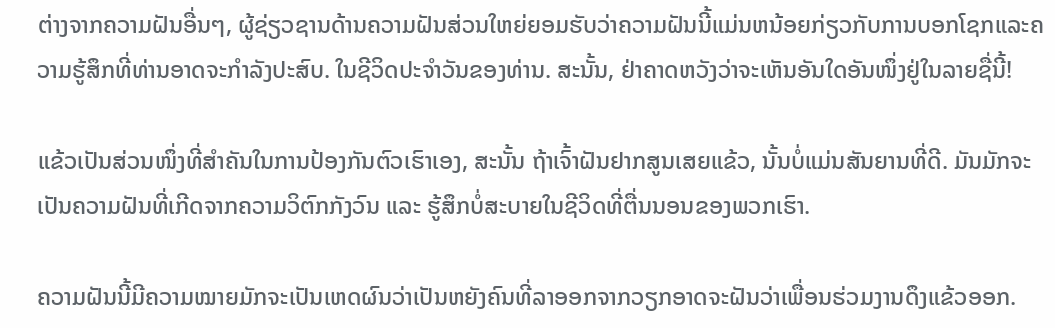ຕ່າງຈາກຄວາມຝັນອື່ນໆ, ຜູ້ຊ່ຽວຊານດ້ານຄວາມຝັນສ່ວນໃຫຍ່ຍອມຮັບວ່າຄວາມຝັນນີ້ແມ່ນຫນ້ອຍກ່ຽວກັບການບອກໂຊກແລະຄວາມຮູ້ສຶກທີ່ທ່ານອາດຈະກໍາລັງປະສົບ. ໃນຊີວິດປະຈໍາວັນຂອງທ່ານ. ສະນັ້ນ, ຢ່າຄາດຫວັງວ່າຈະເຫັນອັນໃດອັນໜຶ່ງຢູ່ໃນລາຍຊື່ນີ້!

ແຂ້ວເປັນສ່ວນໜຶ່ງທີ່ສຳຄັນໃນການປ້ອງກັນຕົວເຮົາເອງ, ສະນັ້ນ ຖ້າເຈົ້າຝັນຢາກສູນເສຍແຂ້ວ, ນັ້ນບໍ່ແມ່ນສັນຍານທີ່ດີ. ມັນມັກຈະເປັນຄວາມຝັນທີ່ເກີດຈາກຄວາມວິຕົກກັງວົນ ແລະ ຮູ້ສຶກບໍ່ສະບາຍໃນຊີວິດທີ່ຕື່ນນອນຂອງພວກເຮົາ.

ຄວາມຝັນນີ້ມີຄວາມໝາຍມັກຈະເປັນເຫດຜົນວ່າເປັນຫຍັງຄົນທີ່ລາອອກຈາກວຽກອາດຈະຝັນວ່າເພື່ອນຮ່ວມງານດຶງແຂ້ວອອກ.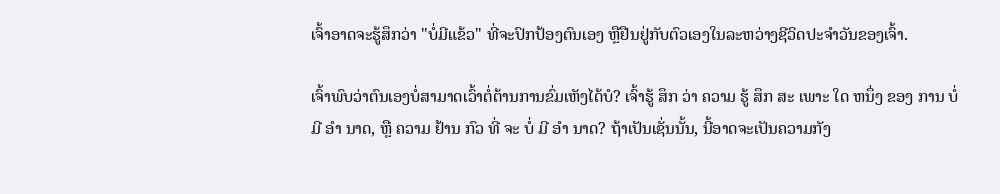ເຈົ້າອາດຈະຮູ້ສຶກວ່າ "ບໍ່ມີແຂ້ວ" ທີ່ຈະປົກປ້ອງຕົນເອງ ຫຼືຢືນຢູ່ກັບຕົວເອງໃນລະຫວ່າງຊີວິດປະຈຳວັນຂອງເຈົ້າ.

ເຈົ້າພົບວ່າຕົນເອງບໍ່ສາມາດເວົ້າຕໍ່ຕ້ານການຂົ່ມເຫັງໄດ້ບໍ? ເຈົ້າຮູ້ ສຶກ ວ່າ ຄວາມ ຮູ້ ສຶກ ສະ ເພາະ ໃດ ຫນຶ່ງ ຂອງ ການ ບໍ່ ມີ ອໍາ ນາດ, ຫຼື ຄວາມ ຢ້ານ ກົວ ທີ່ ຈະ ບໍ່ ມີ ອໍາ ນາດ? ຖ້າເປັນເຊັ່ນນັ້ນ, ນີ້ອາດຈະເປັນຄວາມກັງ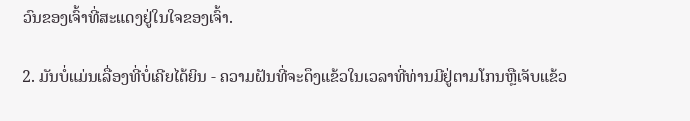ວົນຂອງເຈົ້າທີ່ສະແດງຢູ່ໃນໃຈຂອງເຈົ້າ.

2. ມັນບໍ່ແມ່ນເລື່ອງທີ່ບໍ່ເຄີຍໄດ້ຍິນ - ຄວາມຝັນທີ່ຈະດຶງແຂ້ວໃນເວລາທີ່ທ່ານມີຢູ່ຕາມໂກນຫຼືເຈັບແຂ້ວ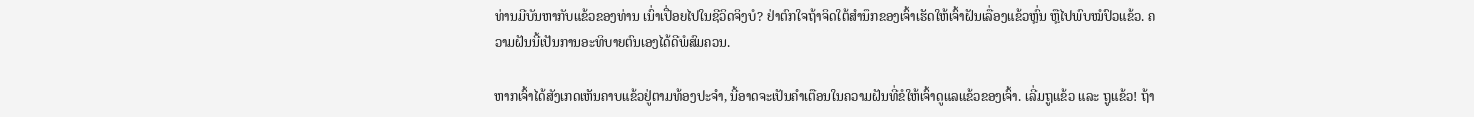ທ່ານມີບັນຫາກັບແຂ້ວຂອງທ່ານ ເນົ່າເປື່ອຍໄປໃນຊີວິດຈິງບໍ? ຢ່າຕົກໃຈຖ້າຈິດໃຕ້ສຳນຶກຂອງເຈົ້າເຮັດໃຫ້ເຈົ້າຝັນເລື່ອງແຂ້ວຫຼົ່ນ ຫຼືໄປພົບໝໍປົວແຂ້ວ. ຄວາມຝັນນີ້ເປັນການອະທິບາຍຕົນເອງໄດ້ດີພໍສົມຄວນ.

ຫາກເຈົ້າໄດ້ສັງເກດເຫັນຄາບແຂ້ວຢູ່ຕາມທ້ອງປະຈຳ, ນີ້ອາດຈະເປັນຄຳເຕືອນໃນຄວາມຝັນທີ່ຂໍໃຫ້ເຈົ້າດູແລແຂ້ວຂອງເຈົ້າ. ເລີ່ມຖູແຂ້ວ ແລະ ຖູແຂ້ວ! ຖ້າ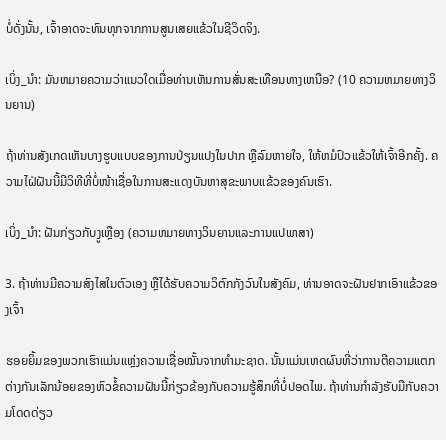ບໍ່ດັ່ງນັ້ນ, ເຈົ້າອາດຈະທົນທຸກຈາກການສູນເສຍແຂ້ວໃນຊີວິດຈິງ.

ເບິ່ງ_ນຳ: ມັນຫມາຍຄວາມວ່າແນວໃດເມື່ອທ່ານເຫັນການສັ່ນສະເທືອນທາງເຫນືອ? (10 ຄວາມຫມາຍທາງວິນຍານ)

ຖ້າທ່ານສັງເກດເຫັນບາງຮູບແບບຂອງການປ່ຽນແປງໃນປາກ ຫຼືລົມຫາຍໃຈ, ໃຫ້ຫມໍປົວແຂ້ວໃຫ້ເຈົ້າອີກຄັ້ງ. ຄວາມໄຝ່ຝັນນີ້ມີວິທີທີ່ບໍ່ໜ້າເຊື່ອໃນການສະແດງບັນຫາສຸຂະພາບແຂ້ວຂອງຄົນເຮົາ.

ເບິ່ງ_ນຳ: ຝັນກ່ຽວກັບງູເຫຼືອງ (ຄວາມຫມາຍທາງວິນຍານແລະການແປພາສາ)

3. ຖ້າທ່ານມີຄວາມສົງໄສໃນຕົວເອງ ຫຼືໄດ້ຮັບຄວາມວິຕົກກັງວົນໃນສັງຄົມ, ທ່ານອາດຈະຝັນຢາກເອົາແຂ້ວຂອງເຈົ້າ

ຮອຍຍິ້ມຂອງພວກເຮົາແມ່ນແຫຼ່ງຄວາມເຊື່ອໝັ້ນຈາກທໍາມະຊາດ. ນັ້ນແມ່ນເຫດຜົນທີ່ວ່າການຕີຄວາມແຕກຕ່າງກັນເລັກນ້ອຍຂອງຫົວຂໍ້ຄວາມຝັນນີ້ກ່ຽວຂ້ອງກັບຄວາມຮູ້ສຶກທີ່ບໍ່ປອດໄພ. ຖ້າທ່ານກໍາລັງຮັບມືກັບຄວາມໂດດດ່ຽວ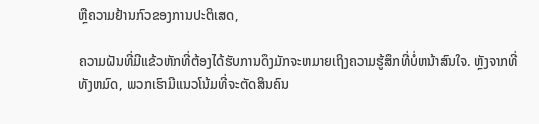ຫຼືຄວາມຢ້ານກົວຂອງການປະຕິເສດ,

ຄວາມຝັນທີ່ມີແຂ້ວຫັກທີ່ຕ້ອງໄດ້ຮັບການດຶງມັກຈະຫມາຍເຖິງຄວາມຮູ້ສຶກທີ່ບໍ່ຫນ້າສົນໃຈ. ຫຼັງຈາກທີ່ທັງຫມົດ, ພວກເຮົາມີແນວໂນ້ມທີ່ຈະຕັດສິນຄົນ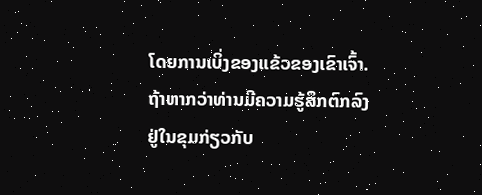ໂດຍການເບິ່ງຂອງແຂ້ວຂອງເຂົາເຈົ້າ. ຖ້າຫາກວ່າທ່ານມີຄວາມຮູ້ສຶກຕົກລົງຢູ່ໃນຂຸມກ່ຽວກັບ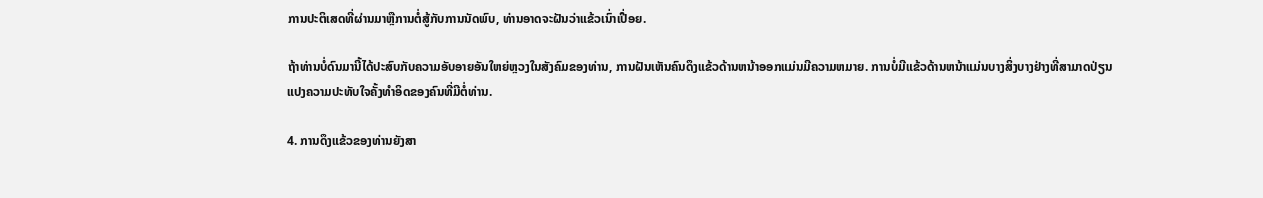ການປະຕິເສດທີ່ຜ່ານມາຫຼືການຕໍ່ສູ້ກັບການນັດພົບ, ທ່ານອາດຈະຝັນວ່າແຂ້ວເນົ່າເປື່ອຍ.

ຖ້າທ່ານບໍ່ດົນມານີ້ໄດ້ປະສົບກັບຄວາມອັບອາຍອັນໃຫຍ່ຫຼວງໃນສັງຄົມຂອງທ່ານ, ການຝັນເຫັນຄົນດຶງແຂ້ວດ້ານຫນ້າອອກແມ່ນມີຄວາມຫມາຍ. ການບໍ່ມີແຂ້ວດ້ານຫນ້າແມ່ນບາງສິ່ງບາງຢ່າງທີ່ສາມາດປ່ຽນແປງຄວາມປະທັບໃຈຄັ້ງທໍາອິດຂອງຄົນທີ່ມີຕໍ່ທ່ານ.

4. ການດຶງແຂ້ວຂອງທ່ານຍັງສາ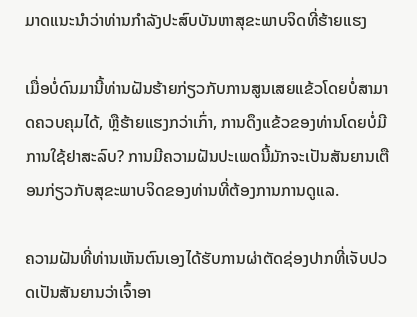ມາດແນະນໍາວ່າທ່ານກໍາລັງປະສົບບັນຫາສຸຂະພາບຈິດທີ່ຮ້າຍແຮງ

ເມື່ອບໍ່ດົນມານີ້ທ່ານຝັນຮ້າຍກ່ຽວກັບການສູນເສຍແຂ້ວໂດຍບໍ່ສາມາດຄວບຄຸມໄດ້, ຫຼືຮ້າຍແຮງກວ່າເກົ່າ, ການດຶງແຂ້ວຂອງທ່ານໂດຍບໍ່ມີການໃຊ້ຢາສະລົບ? ການມີຄວາມຝັນປະເພດນີ້ມັກຈະເປັນສັນຍານເຕືອນກ່ຽວກັບສຸຂະພາບຈິດຂອງທ່ານທີ່ຕ້ອງການການດູແລ.

ຄວາມຝັນທີ່ທ່ານເຫັນຕົນເອງໄດ້ຮັບການຜ່າຕັດຊ່ອງປາກທີ່ເຈັບປວດເປັນສັນຍານວ່າເຈົ້າອາ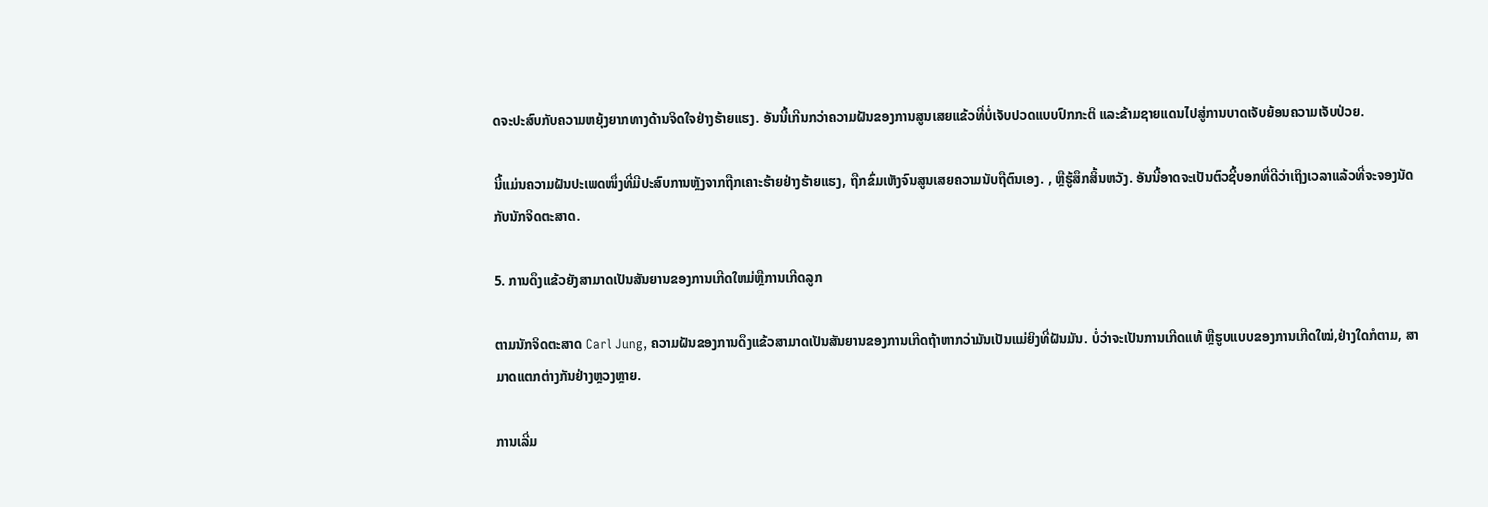ດຈະປະສົບກັບຄວາມຫຍຸ້ງຍາກທາງດ້ານຈິດໃຈຢ່າງຮ້າຍແຮງ. ອັນນີ້ເກີນກວ່າຄວາມຝັນຂອງການສູນເສຍແຂ້ວທີ່ບໍ່ເຈັບປວດແບບປົກກະຕິ ແລະຂ້າມຊາຍແດນໄປສູ່ການບາດເຈັບຍ້ອນຄວາມເຈັບປ່ວຍ.

ນີ້ແມ່ນຄວາມຝັນປະເພດໜຶ່ງທີ່ມີປະສົບການຫຼັງຈາກຖືກເຄາະຮ້າຍຢ່າງຮ້າຍແຮງ, ຖືກຂົ່ມເຫັງຈົນສູນເສຍຄວາມນັບຖືຕົນເອງ. , ຫຼືຮູ້ສຶກສິ້ນຫວັງ. ອັນນີ້ອາດຈະເປັນຕົວຊີ້ບອກທີ່ດີວ່າເຖິງເວລາແລ້ວທີ່ຈະຈອງນັດກັບນັກຈິດຕະສາດ.

5. ການດຶງແຂ້ວຍັງສາມາດເປັນສັນຍານຂອງການເກີດໃຫມ່ຫຼືການເກີດລູກ

ຕາມນັກຈິດຕະສາດ Carl Jung, ຄວາມຝັນຂອງການດຶງແຂ້ວສາມາດເປັນສັນຍານຂອງການເກີດຖ້າຫາກວ່າມັນເປັນແມ່ຍິງທີ່ຝັນມັນ. ບໍ່ວ່າຈະເປັນການເກີດແທ້ ຫຼືຮູບແບບຂອງການເກີດໃໝ່,ຢ່າງໃດກໍຕາມ, ສາມາດແຕກຕ່າງກັນຢ່າງຫຼວງຫຼາຍ.

ການເລີ່ມ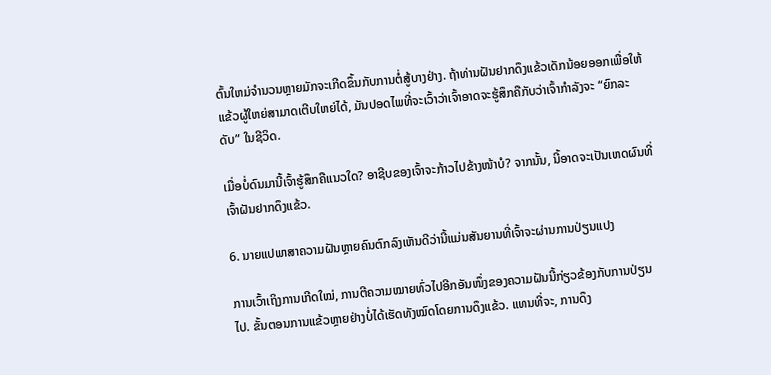ຕົ້ນໃຫມ່ຈໍານວນຫຼາຍມັກຈະເກີດຂຶ້ນກັບການຕໍ່ສູ້ບາງຢ່າງ. ຖ້າທ່ານຝັນຢາກດຶງແຂ້ວເດັກນ້ອຍອອກເພື່ອໃຫ້ແຂ້ວຜູ້ໃຫຍ່ສາມາດເຕີບໃຫຍ່ໄດ້, ມັນປອດໄພທີ່ຈະເວົ້າວ່າເຈົ້າອາດຈະຮູ້ສຶກຄືກັບວ່າເຈົ້າກໍາລັງຈະ “ຍົກລະດັບ” ໃນຊີວິດ.

ເມື່ອບໍ່ດົນມານີ້ເຈົ້າຮູ້ສຶກຄືແນວໃດ? ອາຊີບຂອງເຈົ້າຈະກ້າວໄປຂ້າງໜ້າບໍ? ຈາກນັ້ນ, ນີ້ອາດຈະເປັນເຫດຜົນທີ່ເຈົ້າຝັນຢາກດຶງແຂ້ວ.

6. ນາຍແປພາສາຄວາມຝັນຫຼາຍຄົນຕົກລົງເຫັນດີວ່ານີ້ແມ່ນສັນຍານທີ່ເຈົ້າຈະຜ່ານການປ່ຽນແປງ

ການເວົ້າເຖິງການເກີດໃໝ່, ການຕີຄວາມໝາຍທົ່ວໄປອີກອັນໜຶ່ງຂອງຄວາມຝັນນີ້ກ່ຽວຂ້ອງກັບການປ່ຽນໄປ. ຂັ້ນຕອນການແຂ້ວຫຼາຍຢ່າງບໍ່ໄດ້ເຮັດທັງໝົດໂດຍການດຶງແຂ້ວ. ແທນທີ່ຈະ, ການດຶງ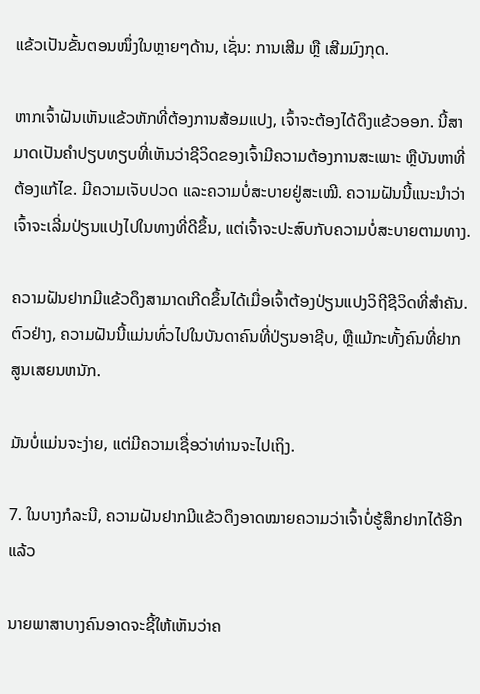ແຂ້ວເປັນຂັ້ນຕອນໜຶ່ງໃນຫຼາຍໆດ້ານ, ເຊັ່ນ: ການເສີມ ຫຼື ເສີມມົງກຸດ.

ຫາກເຈົ້າຝັນເຫັນແຂ້ວຫັກທີ່ຕ້ອງການສ້ອມແປງ, ເຈົ້າຈະຕ້ອງໄດ້ດຶງແຂ້ວອອກ. ນີ້ສາມາດເປັນຄໍາປຽບທຽບທີ່ເຫັນວ່າຊີວິດຂອງເຈົ້າມີຄວາມຕ້ອງການສະເພາະ ຫຼືບັນຫາທີ່ຕ້ອງແກ້ໄຂ. ມີຄວາມເຈັບປວດ ແລະຄວາມບໍ່ສະບາຍຢູ່ສະເໝີ. ຄວາມຝັນນີ້ແນະນຳວ່າເຈົ້າຈະເລີ່ມປ່ຽນແປງໄປໃນທາງທີ່ດີຂຶ້ນ, ແຕ່ເຈົ້າຈະປະສົບກັບຄວາມບໍ່ສະບາຍຕາມທາງ.

ຄວາມຝັນຢາກມີແຂ້ວດຶງສາມາດເກີດຂຶ້ນໄດ້ເມື່ອເຈົ້າຕ້ອງປ່ຽນແປງວິຖີຊີວິດທີ່ສຳຄັນ. ຕົວຢ່າງ, ຄວາມຝັນນີ້ແມ່ນທົ່ວໄປໃນບັນດາຄົນທີ່ປ່ຽນອາຊີບ, ຫຼືແມ້ກະທັ້ງຄົນທີ່ຢາກສູນເສຍນຫນັກ.

ມັນບໍ່ແມ່ນຈະງ່າຍ, ແຕ່ມີຄວາມເຊື່ອວ່າທ່ານຈະໄປເຖິງ.

7. ໃນບາງກໍລະນີ, ຄວາມຝັນຢາກມີແຂ້ວດຶງອາດໝາຍຄວາມວ່າເຈົ້າບໍ່ຮູ້ສຶກຢາກໄດ້ອີກແລ້ວ

ນາຍພາສາບາງຄົນອາດຈະຊີ້ໃຫ້ເຫັນວ່າຄ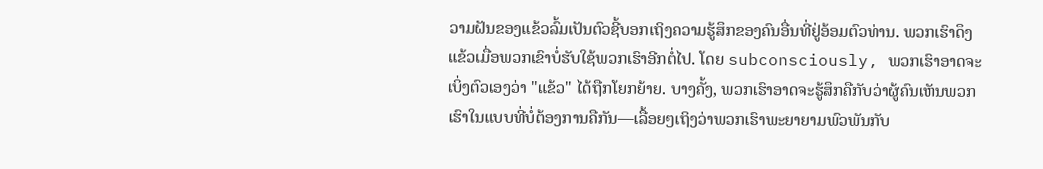ວາມຝັນຂອງແຂ້ວລົ້ມເປັນຕົວຊີ້ບອກເຖິງຄວາມຮູ້ສຶກຂອງຄົນອື່ນທີ່ຢູ່ອ້ອມຕົວທ່ານ. ພວກເຮົາດຶງແຂ້ວເມື່ອພວກເຂົາບໍ່ຮັບໃຊ້ພວກເຮົາອີກຕໍ່ໄປ. ໂດຍ subconsciously, ພວກເຮົາອາດຈະເບິ່ງຕົວເອງວ່າ "ແຂ້ວ" ໄດ້ຖືກໂຍກຍ້າຍ. ບາງຄັ້ງ, ພວກເຮົາອາດຈະຮູ້ສຶກຄືກັບວ່າຜູ້ຄົນເຫັນພວກເຮົາໃນແບບທີ່ບໍ່ຕ້ອງການຄືກັນ—ເລື້ອຍໆເຖິງວ່າພວກເຮົາພະຍາຍາມພົວພັນກັບ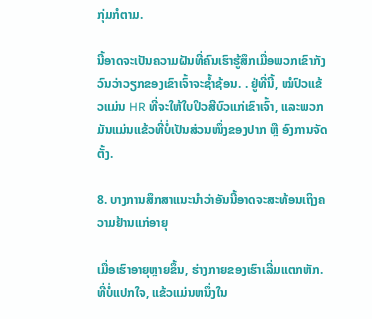ກຸ່ມກໍຕາມ.

ນີ້ອາດຈະເປັນຄວາມຝັນທີ່ຄົນເຮົາຮູ້ສຶກເມື່ອພວກເຂົາກັງວົນວ່າວຽກຂອງເຂົາເຈົ້າຈະຊໍ້າຊ້ອນ. . ຢູ່ທີ່ນີ້, ໝໍປົວແຂ້ວແມ່ນ HR ທີ່ຈະໃຫ້ໃບປິວສີບົວແກ່ເຂົາເຈົ້າ, ແລະພວກມັນແມ່ນແຂ້ວທີ່ບໍ່ເປັນສ່ວນໜຶ່ງຂອງປາກ ຫຼື ອົງການຈັດຕັ້ງ.

8. ບາງການສຶກສາແນະນໍາວ່າອັນນີ້ອາດຈະສະທ້ອນເຖິງຄວາມຢ້ານແກ່ອາຍຸ

ເມື່ອເຮົາອາຍຸຫຼາຍຂຶ້ນ, ຮ່າງກາຍຂອງເຮົາເລີ່ມແຕກຫັກ. ທີ່ບໍ່ແປກໃຈ, ແຂ້ວແມ່ນຫນຶ່ງໃນ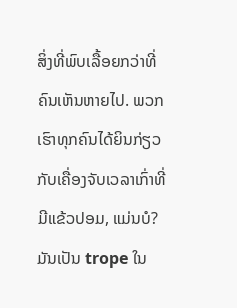ສິ່ງທີ່ພົບເລື້ອຍກວ່າທີ່ຄົນເຫັນຫາຍໄປ. ພວກເຮົາທຸກຄົນໄດ້ຍິນກ່ຽວກັບເຄື່ອງຈັບເວລາເກົ່າທີ່ມີແຂ້ວປອມ, ແມ່ນບໍ? ມັນເປັນ trope ໃນ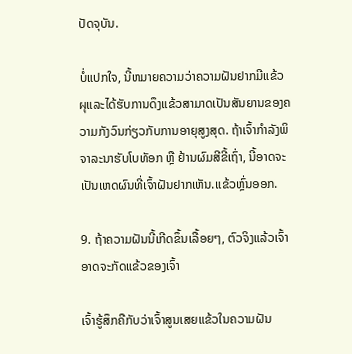ປັດຈຸບັນ.

ບໍ່ແປກໃຈ, ນີ້ຫມາຍຄວາມວ່າຄວາມຝັນຢາກມີແຂ້ວผุແລະໄດ້ຮັບການດຶງແຂ້ວສາມາດເປັນສັນຍານຂອງຄວາມກັງວົນກ່ຽວກັບການອາຍຸສູງສຸດ. ຖ້າເຈົ້າກຳລັງພິຈາລະນາຮັບໂບທັອກ ຫຼື ຢ້ານຜົມສີຂີ້ເຖົ່າ, ນີ້ອາດຈະເປັນເຫດຜົນທີ່ເຈົ້າຝັນຢາກເຫັນ.ແຂ້ວຫຼົ່ນອອກ.

9. ຖ້າຄວາມຝັນນີ້ເກີດຂຶ້ນເລື້ອຍໆ, ຕົວຈິງແລ້ວເຈົ້າອາດຈະກັດແຂ້ວຂອງເຈົ້າ

ເຈົ້າຮູ້ສຶກຄືກັບວ່າເຈົ້າສູນເສຍແຂ້ວໃນຄວາມຝັນ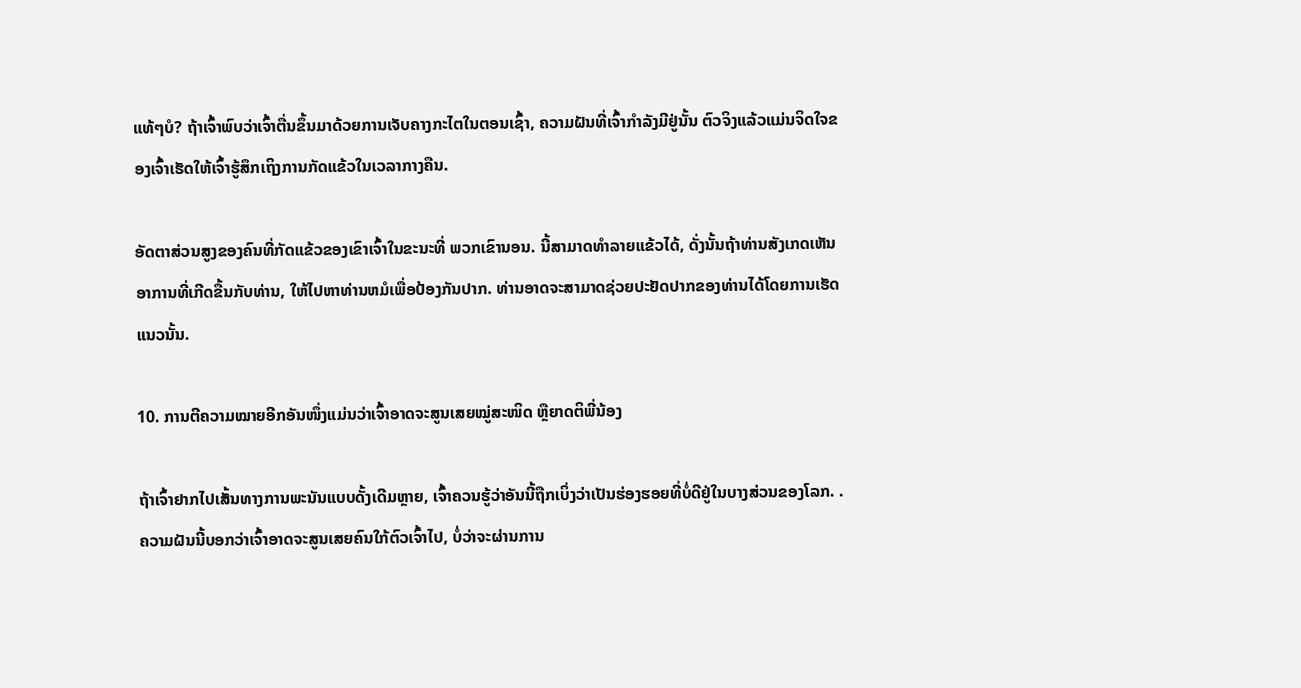ແທ້ໆບໍ? ຖ້າເຈົ້າພົບວ່າເຈົ້າຕື່ນຂຶ້ນມາດ້ວຍການເຈັບຄາງກະໄຕໃນຕອນເຊົ້າ, ຄວາມຝັນທີ່ເຈົ້າກຳລັງມີຢູ່ນັ້ນ ຕົວຈິງແລ້ວແມ່ນຈິດໃຈຂອງເຈົ້າເຮັດໃຫ້ເຈົ້າຮູ້ສຶກເຖິງການກັດແຂ້ວໃນເວລາກາງຄືນ.

ອັດຕາສ່ວນສູງຂອງຄົນທີ່ກັດແຂ້ວຂອງເຂົາເຈົ້າໃນຂະນະທີ່ ພວກເຂົານອນ. ນີ້ສາມາດທໍາລາຍແຂ້ວໄດ້, ດັ່ງນັ້ນຖ້າທ່ານສັງເກດເຫັນອາການທີ່ເກີດຂື້ນກັບທ່ານ, ໃຫ້ໄປຫາທ່ານຫມໍເພື່ອປ້ອງກັນປາກ. ທ່ານອາດຈະສາມາດຊ່ວຍປະຢັດປາກຂອງທ່ານໄດ້ໂດຍການເຮັດແນວນັ້ນ.

10. ການຕີຄວາມໝາຍອີກອັນໜຶ່ງແມ່ນວ່າເຈົ້າອາດຈະສູນເສຍໝູ່ສະໜິດ ຫຼືຍາດຕິພີ່ນ້ອງ

ຖ້າເຈົ້າຢາກໄປເສັ້ນທາງການພະນັນແບບດັ້ງເດີມຫຼາຍ, ເຈົ້າຄວນຮູ້ວ່າອັນນີ້ຖືກເບິ່ງວ່າເປັນຮ່ອງຮອຍທີ່ບໍ່ດີຢູ່ໃນບາງສ່ວນຂອງໂລກ. . ຄວາມຝັນນີ້ບອກວ່າເຈົ້າອາດຈະສູນເສຍຄົນໃກ້ຕົວເຈົ້າໄປ, ບໍ່ວ່າຈະຜ່ານການ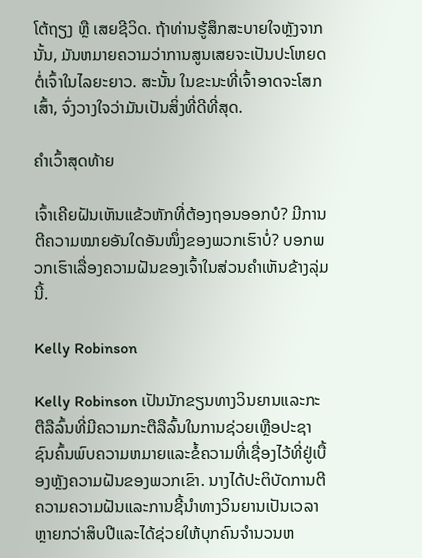ໂຕ້ຖຽງ ຫຼື ເສຍຊີວິດ. ຖ້າທ່ານຮູ້ສຶກສະບາຍໃຈຫຼັງຈາກນັ້ນ, ມັນຫມາຍຄວາມວ່າການສູນເສຍຈະເປັນປະໂຫຍດຕໍ່ເຈົ້າໃນໄລຍະຍາວ. ສະນັ້ນ ໃນຂະນະທີ່ເຈົ້າອາດຈະໂສກເສົ້າ, ຈົ່ງວາງໃຈວ່າມັນເປັນສິ່ງທີ່ດີທີ່ສຸດ.

ຄຳເວົ້າສຸດທ້າຍ

ເຈົ້າເຄີຍຝັນເຫັນແຂ້ວຫັກທີ່ຕ້ອງຖອນອອກບໍ? ມີການຕີຄວາມໝາຍອັນໃດອັນໜຶ່ງຂອງພວກເຮົາບໍ່? ບອກພວກເຮົາເລື່ອງຄວາມຝັນຂອງເຈົ້າໃນສ່ວນຄໍາເຫັນຂ້າງລຸ່ມນີ້.

Kelly Robinson

Kelly Robinson ເປັນນັກຂຽນທາງວິນຍານແລະກະຕືລືລົ້ນທີ່ມີຄວາມກະຕືລືລົ້ນໃນການຊ່ວຍເຫຼືອປະຊາຊົນຄົ້ນພົບຄວາມຫມາຍແລະຂໍ້ຄວາມທີ່ເຊື່ອງໄວ້ທີ່ຢູ່ເບື້ອງຫຼັງຄວາມຝັນຂອງພວກເຂົາ. ນາງໄດ້ປະຕິບັດການຕີຄວາມຄວາມຝັນແລະການຊີ້ນໍາທາງວິນຍານເປັນເວລາຫຼາຍກວ່າສິບປີແລະໄດ້ຊ່ວຍໃຫ້ບຸກຄົນຈໍານວນຫ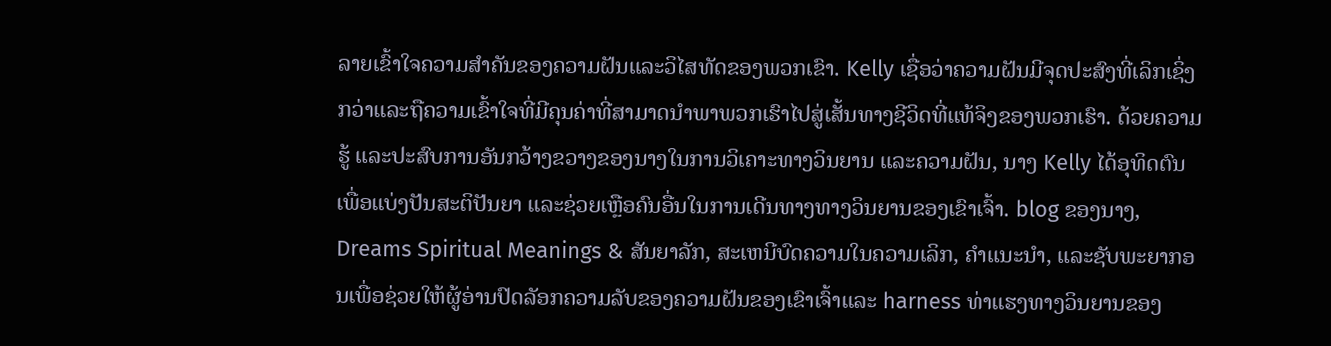ລາຍເຂົ້າໃຈຄວາມສໍາຄັນຂອງຄວາມຝັນແລະວິໄສທັດຂອງພວກເຂົາ. Kelly ເຊື່ອວ່າຄວາມຝັນມີຈຸດປະສົງທີ່ເລິກເຊິ່ງກວ່າແລະຖືຄວາມເຂົ້າໃຈທີ່ມີຄຸນຄ່າທີ່ສາມາດນໍາພາພວກເຮົາໄປສູ່ເສັ້ນທາງຊີວິດທີ່ແທ້ຈິງຂອງພວກເຮົາ. ດ້ວຍຄວາມຮູ້ ແລະປະສົບການອັນກວ້າງຂວາງຂອງນາງໃນການວິເຄາະທາງວິນຍານ ແລະຄວາມຝັນ, ນາງ Kelly ໄດ້ອຸທິດຕົນເພື່ອແບ່ງປັນສະຕິປັນຍາ ແລະຊ່ວຍເຫຼືອຄົນອື່ນໃນການເດີນທາງທາງວິນຍານຂອງເຂົາເຈົ້າ. blog ຂອງນາງ, Dreams Spiritual Meanings & ສັນຍາລັກ, ສະເຫນີບົດຄວາມໃນຄວາມເລິກ, ຄໍາແນະນໍາ, ແລະຊັບພະຍາກອນເພື່ອຊ່ວຍໃຫ້ຜູ້ອ່ານປົດລັອກຄວາມລັບຂອງຄວາມຝັນຂອງເຂົາເຈົ້າແລະ harness ທ່າແຮງທາງວິນຍານຂອງ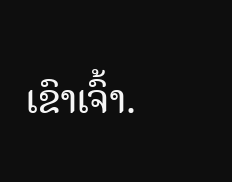ເຂົາເຈົ້າ.